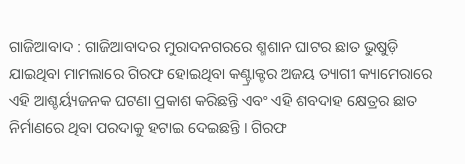ଗାଜିଆବାଦ : ଗାଜିଆବାଦର ମୁରାଦନଗରରେ ଶ୍ମଶାନ ଘାଟର ଛାତ ଭୁଷୁଡ଼ି ଯାଇଥିବା ମାମଲାରେ ଗିରଫ ହୋଇଥିବା କଣ୍ଟ୍ରାକ୍ଟର ଅଜୟ ତ୍ୟାଗୀ କ୍ୟାମେରାରେ ଏହି ଆଶ୍ଚର୍ୟ୍ୟଜନକ ଘଟଣା ପ୍ରକାଶ କରିଛନ୍ତି ଏବଂ ଏହି ଶବଦାହ କ୍ଷେତ୍ରର ଛାତ ନିର୍ମାଣରେ ଥିବା ପରଦାକୁ ହଟାଇ ଦେଇଛନ୍ତି । ଗିରଫ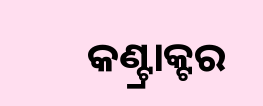କଣ୍ଟ୍ରାକ୍ଟର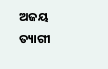ଅଜୟ ତ୍ୟାଗୀ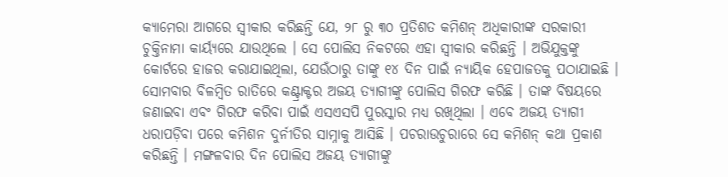କ୍ୟାମେରା ଆଗରେ ସ୍ୱୀକାର କରିଛନ୍ତି ଯେ, ୨୮ ରୁ ୩୦ ପ୍ରତିଶତ କମିଶନ୍ ଅଧିକାରୀଙ୍କ ସରକାରୀ ଚୁକ୍ତିନାମା କାର୍ୟ୍ୟରେ ଯାଉଥିଲେ । ସେ ପୋଲିସ ନିକଟରେ ଏହା ସ୍ୱୀକାର କରିଛନ୍ତି । ଅଭିଯୁକ୍ତଙ୍କୁ କୋର୍ଟରେ ହାଜର କରାଯାଇଥିଲା, ଯେଉଁଠାରୁ ତାଙ୍କୁ ୧୪ ଦିନ ପାଇଁ ନ୍ୟାୟିକ ହେପାଜତକୁ ପଠାଯାଇଛି ।
ସୋମବାର ବିଳମ୍ବିତ ରାତିରେ କଣ୍ଟ୍ରାକ୍ଟର ଅଜୟ ତ୍ୟାଗୀଙ୍କୁ ପୋଲିସ ଗିରଫ କରିଛି । ତାଙ୍କ ବିଷୟରେ ଜଣାଇବା ଏବଂ ଗିରଫ କରିବା ପାଇଁ ଏସଏସପି ପୁରସ୍କାର ମଧ୍ୟ ରଖିଥିଲା । ଏବେ ଅଜୟ ତ୍ୟାଗୀ ଧରାପଡ଼ିବା ପରେ କମିଶନ ଦୁର୍ନୀତିର ସାମ୍ନାକୁ ଆସିଛି । ପଚରାଉଚୁରାରେ ସେ କମିଶନ୍ କଥା ପ୍ରକାଶ କରିଛନ୍ତି । ମଙ୍ଗଳବାର ଦିନ ପୋଲିସ ଅଜୟ ତ୍ୟାଗୀଙ୍କୁ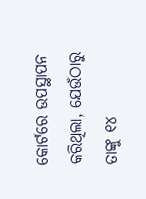କୋର୍ଟରେ ଉପସ୍ଥାପନ କରିଥିଲା, ଯେଉଁଠାରୁ ତାଙ୍କୁ ୧୪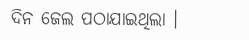ଦିନ ଜେଲ ପଠାଯାଇଥିଲା ।